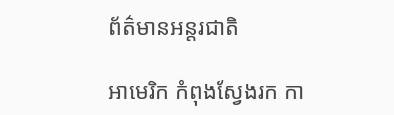ព័ត៌មានអន្តរជាតិ

អាមេរិក កំពុងស្វែងរក កា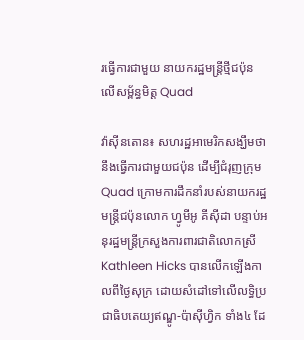រធ្វើការជាមួយ នាយករដ្ឋមន្រ្តីថ្មីជប៉ុន លើសម្ព័ន្ធមិត្ដ Quad

វ៉ាស៊ីនតោន៖ សហរដ្ឋអាមេរិកសង្ឃឹមថា នឹងធ្វើការជាមួយជប៉ុន ដើម្បីជំរុញក្រុម Quad ក្រោមការដឹកនាំរបស់នាយករដ្ឋមន្ត្រីជប៉ុនលោក ហ្វូមីអូ គីស៊ីដា បន្ទាប់អនុរដ្ឋមន្រ្តីក្រសួងការពារជាតិលោកស្រី Kathleen Hicks បានលើកឡើងកាលពីថ្ងៃសុក្រ ដោយសំដៅទៅលើលទ្ធិប្រជាធិបតេយ្យឥណ្ឌូ-ប៉ាស៊ីហ្វិក ទាំង៤ ដែ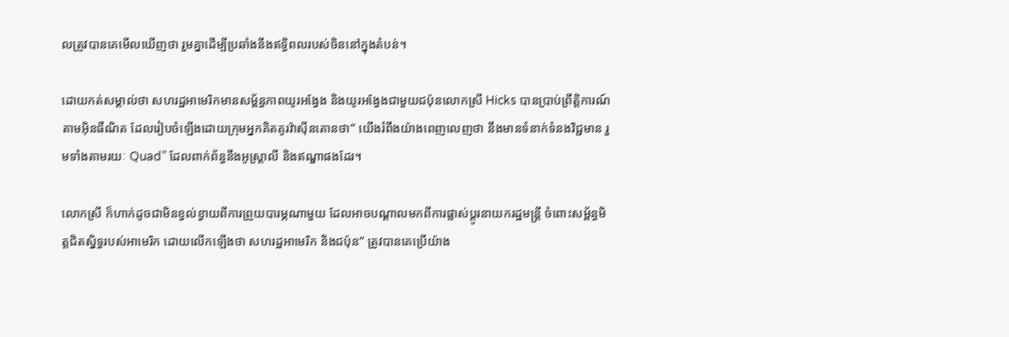លត្រូវបានគេមើលឃើញថា រួមគ្នាដើម្បីប្រឆាំងនឹងឥទ្ធិពលរបស់ចិននៅក្នុងតំបន់។

ដោយកត់សម្គាល់ថា សហរដ្ឋអាមេរិកមានសម្ព័ន្ធភាពយូរអង្វែង និងយូរអង្វែងជាមួយជប៉ុនលោកស្រី Hicks បានប្រាប់ព្រឹត្តិការណ៍តាមអ៊ិនធឺណិត ដែលរៀបចំឡើងដោយក្រុមអ្នកគិតគូរវ៉ាស៊ីនតោនថា“ យើងរំពឹងយ៉ាងពេញលេញថា នឹងមានទំនាក់ទំនងវិជ្ជមាន រួមទាំងតាមរយៈ Quad” ដែលពាក់ព័ន្ធនឹងអូស្ត្រាលី និងឥណ្ឌាផងដែរ។

លោកស្រី ក៏ហាក់ដូចជាមិនខ្វល់ខ្វាយពីការព្រួយបារម្ភណាមួយ ដែលអាចបណ្តាលមកពីការផ្លាស់ប្តូរនាយករដ្ឋមន្រ្តី ចំពោះសម្ព័ន្ធមិត្តជិតស្និទ្ធរបស់អាមេរិក ដោយលើកឡើងថា សហរដ្ឋអាមេរិក និងជប៉ុន“ ត្រូវបានគេប្រើយ៉ាង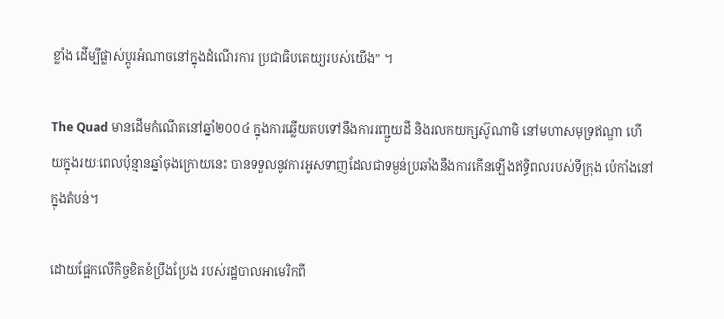ខ្លាំង ដើម្បីផ្លាស់ប្តូរអំណាចនៅក្នុងដំណើរការ ប្រជាធិបតេយ្យរបស់យើង” ។

The Quad មានដើមកំណើតនៅឆ្នាំ២០០៤ ក្នុងការឆ្លើយតបទៅនឹងការរញ្ជួយដី និងរលកយក្សស៊ូណាមិ នៅមហាសមុទ្រឥណ្ឌា ហើយក្នុងរយៈពេលប៉ុន្មានឆ្នាំចុងក្រោយនេះ បានទទួលនូវការអូសទាញដែលជាទម្ងន់ប្រឆាំងនឹងការកើនឡើងឥទ្ធិពលរបស់ទីក្រុង ប៉េកាំងនៅក្នុងតំបន់។

ដោយផ្អែកលើកិច្ចខិតខំប្រឹងប្រែង របស់រដ្ឋបាលអាមេរិកពី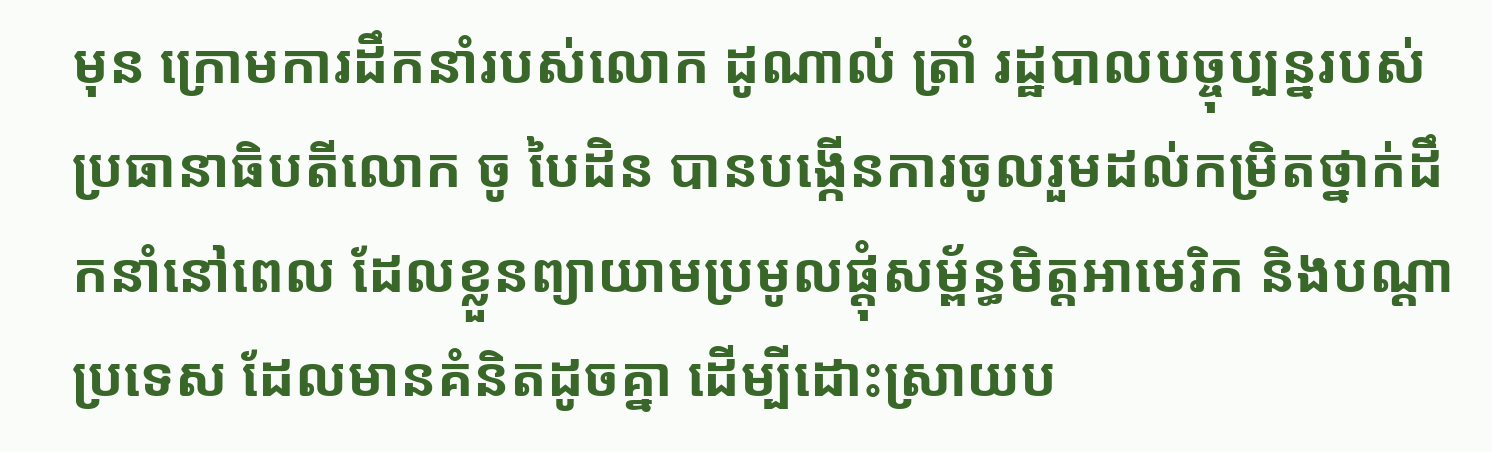មុន ក្រោមការដឹកនាំរបស់លោក ដូណាល់ ត្រាំ រដ្ឋបាលបច្ចុប្បន្នរបស់ប្រធានាធិបតីលោក ចូ បៃដិន បានបង្កើនការចូលរួមដល់កម្រិតថ្នាក់ដឹកនាំនៅពេល ដែលខ្លួនព្យាយាមប្រមូលផ្តុំសម្ព័ន្ធមិត្តអាមេរិក និងបណ្តាប្រទេស ដែលមានគំនិតដូចគ្នា ដើម្បីដោះស្រាយប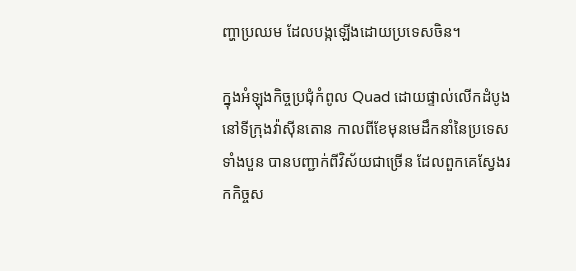ញ្ហាប្រឈម ដែលបង្កឡើងដោយប្រទេសចិន។

ក្នុងអំឡុងកិច្ចប្រជុំកំពូល Quad ដោយផ្ទាល់លើកដំបូងនៅទីក្រុងវ៉ាស៊ីនតោន កាលពីខែមុនមេដឹកនាំនៃប្រទេសទាំងបួន បានបញ្ជាក់ពីវិស័យជាច្រើន ដែលពួកគេស្វែងរកកិច្ចស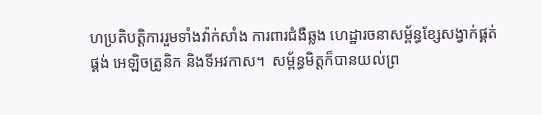ហប្រតិបត្តិការរួមទាំងវ៉ាក់សាំង ការពារជំងឺឆ្លង ហេដ្ឋារចនាសម្ព័ន្ធខ្សែសង្វាក់ផ្គត់ផ្គង់ អេឡិចត្រូនិក និងទីអវកាស។  សម្ព័ន្ធមិត្ដក៏បានយល់ព្រ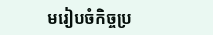មរៀបចំកិច្ចប្រ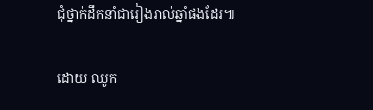ជុំថ្នាក់ដឹកនាំជារៀងរាល់ឆ្នាំផងដែរ៕

ដោយ ឈូក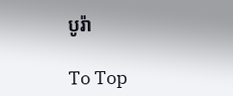បូរ៉ា

To Top